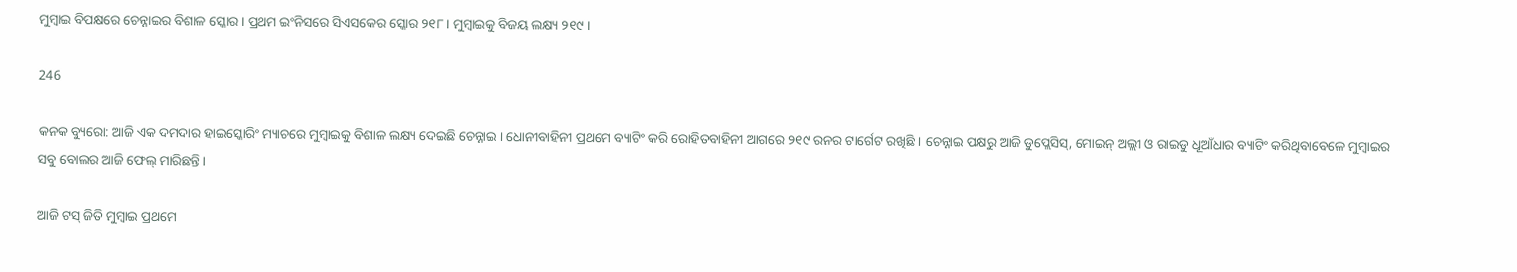ମୁମ୍ବାଇ ବିପକ୍ଷରେ ଚେନ୍ନାଇର ବିଶାଳ ସ୍କୋର । ପ୍ରଥମ ଇଂନିସରେ ସିଏସକେର ସ୍କୋର ୨୧୮ । ମୁମ୍ବାଇକୁ ବିଜୟ ଲକ୍ଷ୍ୟ ୨୧୯ ।

246

କନକ ବ୍ୟୁରୋ: ଆଜି ଏକ ଦମଦାର ହାଇସ୍କୋରିଂ ମ୍ୟାଚରେ ମୁମ୍ବାଇକୁ ବିଶାଳ ଲକ୍ଷ୍ୟ ଦେଇଛି ଚେନ୍ନାଇ । ଧୋନୀବାହିନୀ ପ୍ରଥମେ ବ୍ୟାଟିଂ କରି ରୋହିତବାହିନୀ ଆଗରେ ୨୧୯ ରନର ଟାର୍ଗେଟ ରଖିଛି । ଚେନ୍ନାଇ ପକ୍ଷରୁ ଆଜି ଡୁପ୍ଲେସିସ୍, ମୋଇନ୍ ଅଲ୍ଲୀ ଓ ରାଇଡୁ ଧୂଆଁଧାର ବ୍ୟାଟିଂ କରିଥିବାବେଳେ ମୁମ୍ବାଇର ସବୁ ବୋଲର ଆଜି ଫେଲ୍ ମାରିଛନ୍ତି ।

ଆଜି ଟସ୍ ଜିତି ମୁମ୍ବାଇ ପ୍ରଥମେ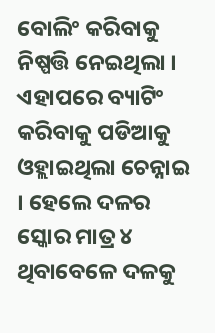ବୋଲିଂ କରିବାକୁ ନିଷ୍ପତ୍ତି ନେଇଥିଲା । ଏହାପରେ ବ୍ୟାଟିଂ କରିବାକୁ ପଡିଆକୁ ଓହ୍ଲାଇଥିଲା ଚେନ୍ନାଇ । ହେଲେ ଦଳର ସ୍କୋର ମାତ୍ର ୪ ଥିବାବେଳେ ଦଳକୁ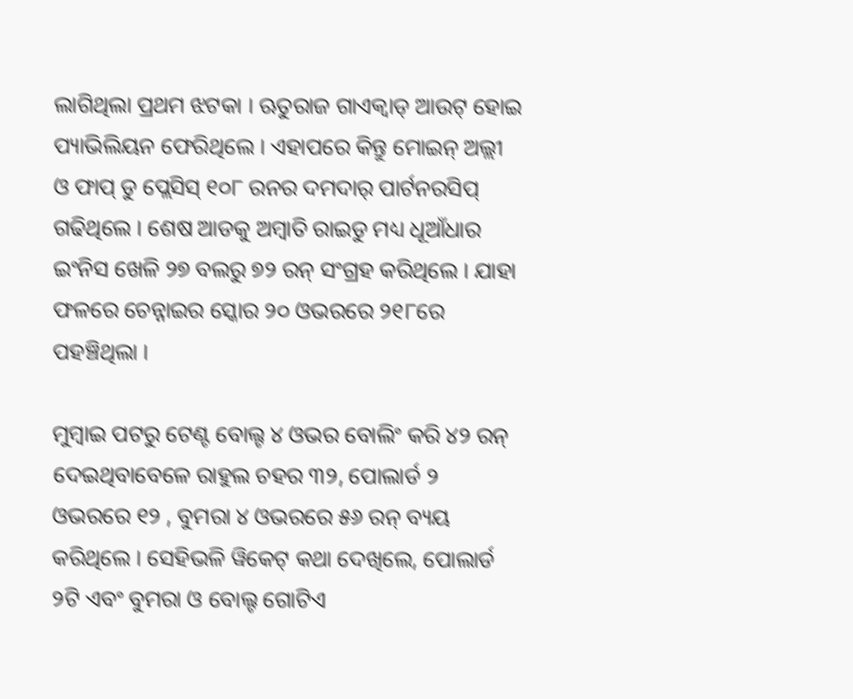ଲାଗିଥିଲା ପ୍ରଥମ ଝଟକା । ଋତୁରାଜ ଗାଏକ୍ୱାଡ୍ ଆଉଟ୍ ହୋଇ ପ୍ୟାଭିଲିୟନ ଫେରିଥିଲେ । ଏହାପରେ କିନ୍ତୁ ମୋଇନ୍ ଅଲ୍ଲୀ ଓ ଫାପ୍ ଡୁ ପ୍ଲେସିସ୍ ୧୦୮ ରନର ଦମଦାର୍ ପାର୍ଟନରସିପ୍ ଗଢିଥିଲେ । ଶେଷ ଆଡକୁ ଅମ୍ବାତି ରାଇଡୁ ମଧ୍ୟ ଧୂଆଁଧାର ଇଂନିସ ଖେଳି ୨୭ ବଲରୁ ୭୨ ରନ୍ ସଂଗ୍ରହ କରିଥିଲେ । ଯାହା ଫଳରେ ଚେନ୍ନାଇର ସ୍କୋର ୨୦ ଓଭରରେ ୨୧୮ରେ ପହଞ୍ଚିଥିଲା ।

ମୁମ୍ବାଇ ପଟରୁ ଟେଣ୍ଟ ବୋଲ୍ଟ ୪ ଓଭର ବୋଲିଂ କରି ୪୨ ରନ୍ ଦେଇଥିବାବେଳେ ରାହୁଲ ଚହର ୩୨, ପୋଲାର୍ଡ ୨ ଓଭରରେ ୧୨ , ବୁମରା ୪ ଓଭରରେ ୫୬ ରନ୍ ବ୍ୟୟ କରିଥିଲେ । ସେହିଭଳି ୱିକେଟ୍ କଥା ଦେଖିଲେ, ପୋଲାର୍ଡ ୨ଟି ଏବଂ ବୁମରା ଓ ବୋଲ୍ଟ ଗୋଟିଏ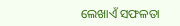ଲେଖାଏଁ ସଫଳତା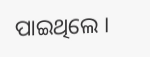ପାଇଥିଲେ ।